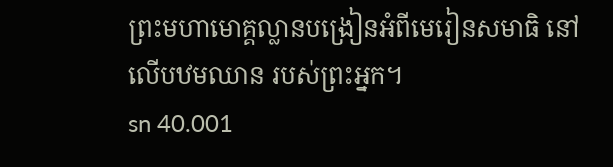ព្រះមហាមោគ្គល្លានបង្រៀនអំពីមេរៀនសមាធិ នៅលើបឋមឈាន របស់ព្រះអ្នក។
sn 40.001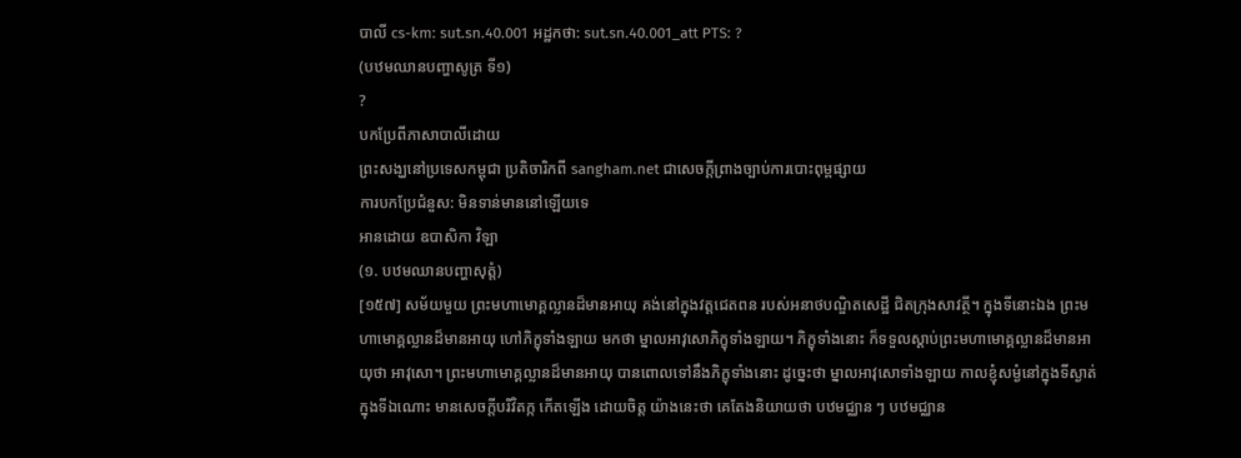បាលី cs-km: sut.sn.40.001 អដ្ឋកថា: sut.sn.40.001_att PTS: ?
(បឋមឈានបញ្ហាសូត្រ ទី១)
?
បកប្រែពីភាសាបាលីដោយ
ព្រះសង្ឃនៅប្រទេសកម្ពុជា ប្រតិចារិកពី sangham.net ជាសេចក្តីព្រាងច្បាប់ការបោះពុម្ពផ្សាយ
ការបកប្រែជំនួស: មិនទាន់មាននៅឡើយទេ
អានដោយ ឧបាសិកា វិឡា
(១. បឋមឈានបញ្ហាសុត្តំ)
[១៥៧] សម័យមួយ ព្រះមហាមោគ្គល្លានដ៏មានអាយុ គង់នៅក្នុងវត្តជេតពន របស់អនាថបណ្ឌិតសេដ្ឋី ជិតក្រុងសាវត្ថី។ ក្នុងទីនោះឯង ព្រះមហាមោគ្គល្លានដ៏មានអាយុ ហៅភិក្ខុទាំងឡាយ មកថា ម្នាលអាវុសោភិក្ខុទាំងឡាយ។ ភិក្ខុទាំងនោះ ក៏ទទួលស្តាប់ព្រះមហាមោគ្គល្លានដ៏មានអាយុថា អាវុសោ។ ព្រះមហាមោគ្គល្លានដ៏មានអាយុ បានពោលទៅនឹងភិក្ខុទាំងនោះ ដូច្នេះថា ម្នាលអាវុសោទាំងឡាយ កាលខ្ញុំសម្ងំនៅក្នុងទីស្ងាត់ ក្នុងទីឯណោះ មានសេចក្តីបរិវិតក្ក កើតឡើង ដោយចិត្ត យ៉ាងនេះថា គេតែងនិយាយថា បឋមជ្ឈាន ៗ បឋមជ្ឈាន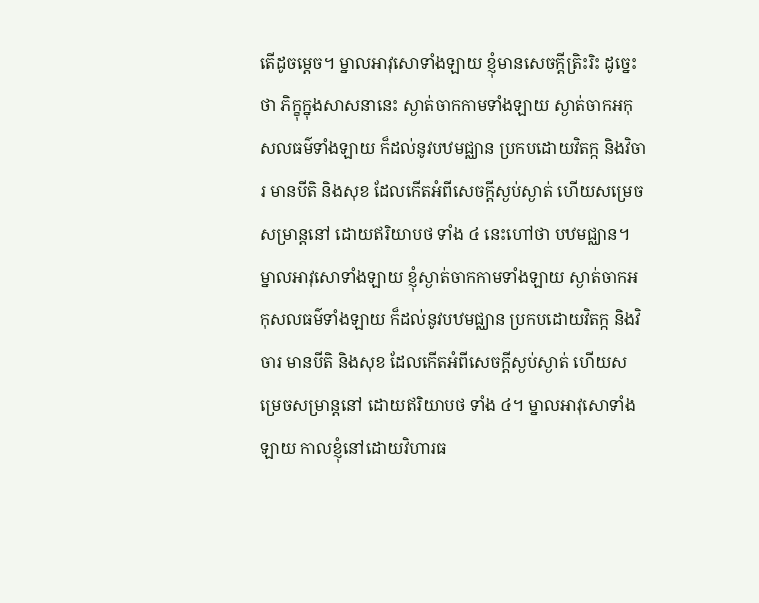តើដូចម្តេច។ ម្នាលអាវុសោទាំងឡាយ ខ្ញុំមានសេចក្តីត្រិះរិះ ដូច្នេះថា ភិក្ខុក្នុងសាសនានេះ ស្ងាត់ចាកកាមទាំងឡាយ ស្ងាត់ចាកអកុសលធម៌ទាំងឡាយ ក៏ដល់នូវបឋមជ្ឈាន ប្រកបដោយវិតក្ក និងវិចារ មានបីតិ និងសុខ ដែលកើតអំពីសេចក្តីស្ងប់ស្ងាត់ ហើយសម្រេចសម្រាន្តនៅ ដោយឥរិយាបថ ទាំង ៤ នេះហៅថា បឋមជ្ឈាន។ ម្នាលអាវុសោទាំងឡាយ ខ្ញុំស្ងាត់ចាកកាមទាំងឡាយ ស្ងាត់ចាកអកុសលធម៌ទាំងឡាយ ក៏ដល់នូវបឋមជ្ឈាន ប្រកបដោយវិតក្ក និងវិចារ មានបីតិ និងសុខ ដែលកើតអំពីសេចក្តីស្ងប់ស្ងាត់ ហើយសម្រេចសម្រាន្តនៅ ដោយឥរិយាបថ ទាំង ៤។ ម្នាលអាវុសោទាំងឡាយ កាលខ្ញុំនៅដោយវិហារធ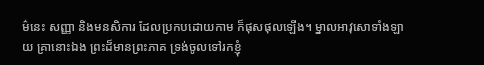ម៌នេះ សញ្ញា និងមនសិការ ដែលប្រកបដោយកាម ក៏ផុសផុលឡើង។ ម្នាលអាវុសោទាំងឡាយ គ្រានោះឯង ព្រះដ៏មានព្រះភាគ ទ្រង់ចូលទៅរកខ្ញុំ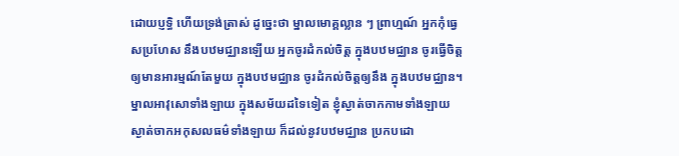ដោយប្ញទ្ធិ ហើយទ្រង់ត្រាស់ ដូច្នេះថា ម្នាលមោគ្គល្លាន ៗ ព្រាហ្មណ៍ អ្នកកុំធ្វេសប្រហែស នឹងបឋមជ្ឈានឡើយ អ្នកចូរដំកល់ចិត្ត ក្នុងបឋមជ្ឈាន ចូរធ្វើចិត្ត ឲ្យមានអារម្មណ៍តែមួយ ក្នុងបឋមជ្ឈាន ចូរដំកល់ចិត្តឲ្យនឹង ក្នុងបឋមជ្ឈាន។ ម្នាលអាវុសោទាំងឡាយ ក្នុងសម័យដទៃទៀត ខ្ញុំស្ងាត់ចាកកាមទាំងឡាយ ស្ងាត់ចាកអកុសលធម៌ទាំងឡាយ ក៏ដល់នូវបឋមជ្ឈាន ប្រកបដោ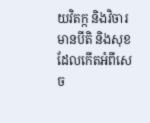យវិតក្ក និងវិចារ មានបីតិ និងសុខ ដែលកើតអំពីសេច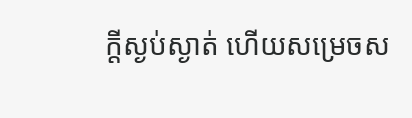ក្តីស្ងប់ស្ងាត់ ហើយសម្រេចស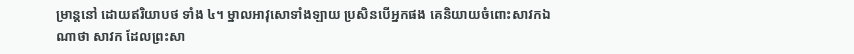ម្រាន្តនៅ ដោយឥរិយាបថ ទាំង ៤។ ម្នាលអាវុសោទាំងឡាយ ប្រសិនបើអ្នកផង គេនិយាយចំពោះសាវកឯណាថា សាវក ដែលព្រះសា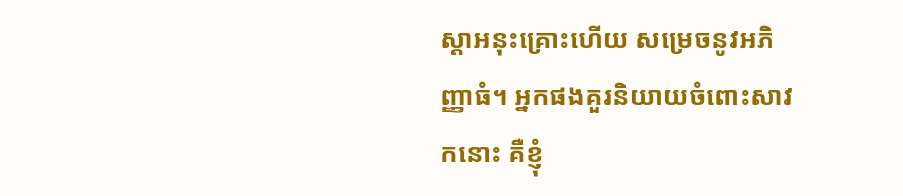ស្តាអនុះគ្រោះហើយ សម្រេចនូវអភិញ្ញាធំ។ អ្នកផងគួរនិយាយចំពោះសាវកនោះ គឺខ្ញុំ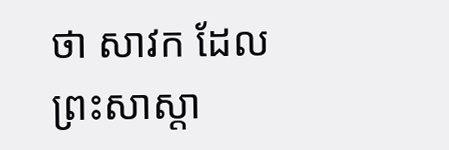ថា សាវក ដែលព្រះសាស្តា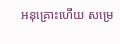អនុគ្រោះហើយ សម្រេ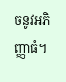ចនូវអភិញ្ញាធំ។